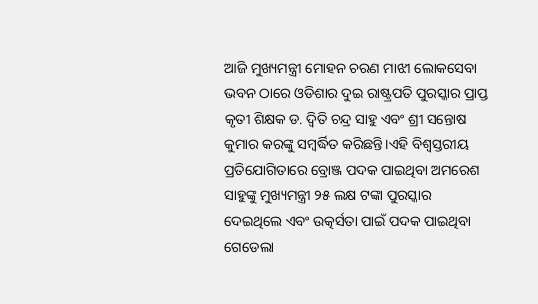ଆଜି ମୁଖ୍ୟମନ୍ତ୍ରୀ ମୋହନ ଚରଣ ମାଝୀ ଲୋକସେବା ଭବନ ଠାରେ ଓଡିଶାର ଦୁଇ ରାଷ୍ଟ୍ରପତି ପୁରସ୍କାର ପ୍ରାପ୍ତ କୃତୀ ଶିକ୍ଷକ ଡ. ଦ୍ବିତି ଚନ୍ଦ୍ର ସାହୁ ଏବଂ ଶ୍ରୀ ସନ୍ତୋଷ କୁମାର କରଙ୍କୁ ସମ୍ବର୍ଦ୍ଧିତ କରିଛନ୍ତି।ଏହି ବିଶ୍ୱସ୍ତରୀୟ ପ୍ରତିଯୋଗିତାରେ ବ୍ରୋଞ୍ଜ ପଦକ ପାଇଥିବା ଅମରେଶ ସାହୁଙ୍କୁ ମୁଖ୍ୟମନ୍ତ୍ରୀ ୨୫ ଲକ୍ଷ ଟଙ୍କା ପୁରସ୍କାର ଦେଇଥିଲେ ଏବଂ ଉତ୍କର୍ସତା ପାଇଁ ପଦକ ପାଇଥିବା ଗେଡେଲା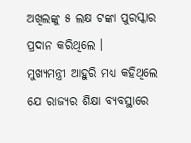ଅଖିଲଙ୍କୁ ୫ ଲକ୍ଷ ଟଙ୍କା ପୁରସ୍କାର ପ୍ରଦାନ କରିଥିଲେ ।
ମୁଖ୍ୟମନ୍ତ୍ରୀ ଆହୁରି ମଧ୍ୟ କହିଥିଲେ ଯେ ରାଜ୍ୟର ଶିକ୍ଷା ବ୍ୟବସ୍ଥାରେ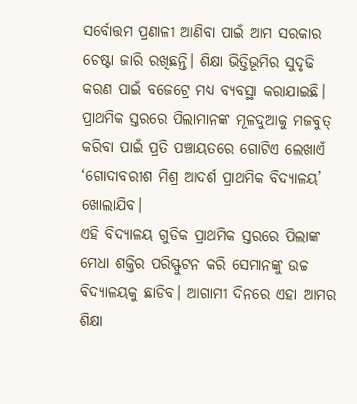ସର୍ବୋତ୍ତମ ପ୍ରଣାଳୀ ଆଣିବା ପାଇଁ ଆମ ସରକାର ଚେଷ୍ଟା ଜାରି ରଖିଛନ୍ତି। ଶିକ୍ଷା ଭିତ୍ତିଭୂମିର ସୁଦୃଢି କରଣ ପାଇଁ ବଜେଟ୍ରେ ମଧ୍ୟ ବ୍ୟବସ୍ଥା କରାଯାଇଛି। ପ୍ରାଥମିକ ସ୍ତରରେ ପିଲାମାନଙ୍କ ମୂଳଦୁଆକୁ ମଜବୁତ୍ କରିବା ପାଇଁ ପ୍ରତି ପଞ୍ଚାୟତରେ ଗୋଟିଏ ଲେଖାଏଁ ‘ଗୋଦାବରୀଶ ମିଶ୍ର ଆଦର୍ଶ ପ୍ରାଥମିକ ବିଦ୍ୟାଳୟ’ ଖୋଲାଯିବ।
ଏହି ବିଦ୍ୟାଳୟ ଗୁଡିକ ପ୍ରାଥମିକ ସ୍ତରରେ ପିଲାଙ୍କ ମେଧା ଶକ୍ତିର ପରିସ୍ଫୁଟନ କରି ସେମାନଙ୍କୁ ଉଚ୍ଚ ବିଦ୍ୟାଳୟକୁ ଛାଡିବ। ଆଗାମୀ ଦିନରେ ଏହା ଆମର ଶିକ୍ଷା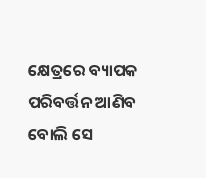କ୍ଷେତ୍ରରେ ବ୍ୟାପକ ପରିବର୍ତ୍ତନ ଆଣିବ ବୋଲି ସେ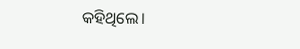କହିଥିଲେ।